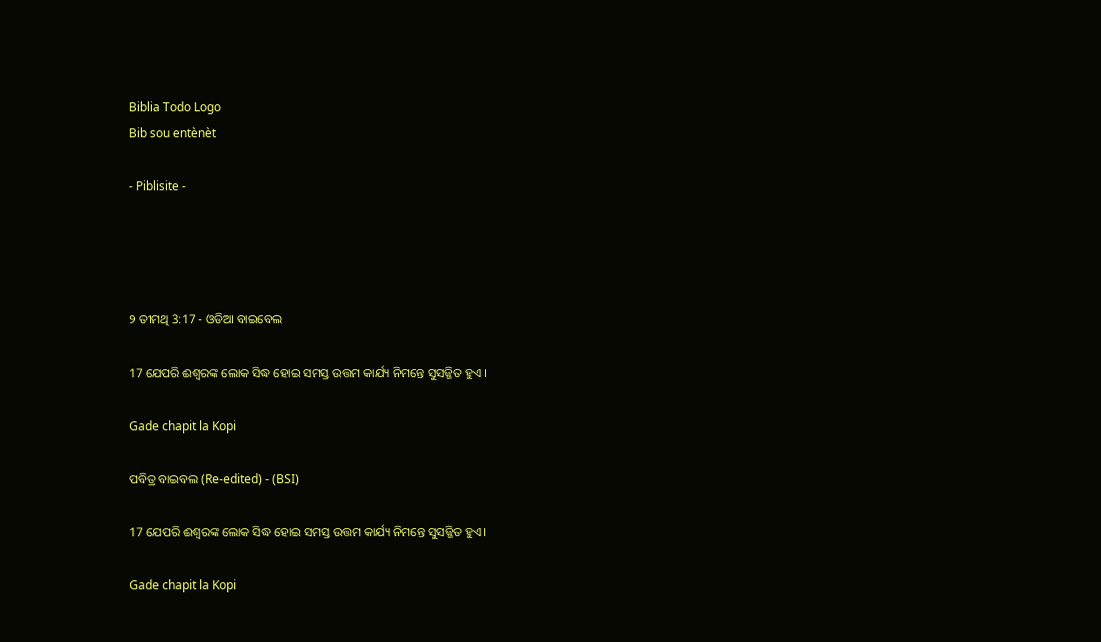Biblia Todo Logo
Bib sou entènèt

- Piblisite -




୨ ତୀମଥି 3:17 - ଓଡିଆ ବାଇବେଲ

17 ଯେପରି ଈଶ୍ୱରଙ୍କ ଲୋକ ସିଦ୍ଧ ହୋଇ ସମସ୍ତ ଉତ୍ତମ କାର୍ଯ୍ୟ ନିମନ୍ତେ ସୁସଜ୍ଜିତ ହୁଏ ।

Gade chapit la Kopi

ପବିତ୍ର ବାଇବଲ (Re-edited) - (BSI)

17 ଯେପରି ଈଶ୍ଵରଙ୍କ ଲୋକ ସିଦ୍ଧ ହୋଇ ସମସ୍ତ ଉତ୍ତମ କାର୍ଯ୍ୟ ନିମନ୍ତେ ସୁସଜ୍ଜିତ ହୁଏ।

Gade chapit la Kopi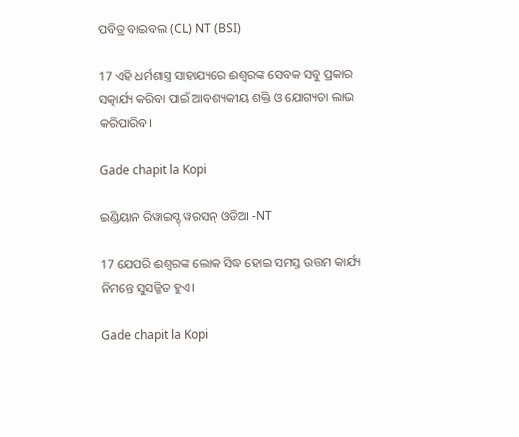ପବିତ୍ର ବାଇବଲ (CL) NT (BSI)

17 ଏହି ଧର୍ମଶାସ୍ତ୍ର ସାହାଯ୍ୟରେ ଈଶ୍ୱରଙ୍କ ସେବକ ସବୁ ପ୍ରକାର ସତ୍କାର୍ଯ୍ୟ କରିବା ପାଇଁ ଆବଶ୍ୟକୀୟ ଶକ୍ତି ଓ ଯୋଗ୍ୟତା ଲାଭ କରିପାରିବ।

Gade chapit la Kopi

ଇଣ୍ଡିୟାନ ରିୱାଇସ୍ଡ୍ ୱରସନ୍ ଓଡିଆ -NT

17 ଯେପରି ଈଶ୍ବରଙ୍କ ଲୋକ ସିଦ୍ଧ ହୋଇ ସମସ୍ତ ଉତ୍ତମ କାର୍ଯ୍ୟ ନିମନ୍ତେ ସୁସଜ୍ଜିତ ହୁଏ।

Gade chapit la Kopi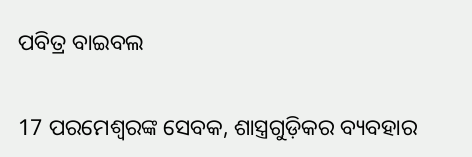ପବିତ୍ର ବାଇବଲ

17 ପରମେଶ୍ୱରଙ୍କ ସେବକ, ଶାସ୍ତ୍ରଗୁଡ଼ିକର ବ୍ୟବହାର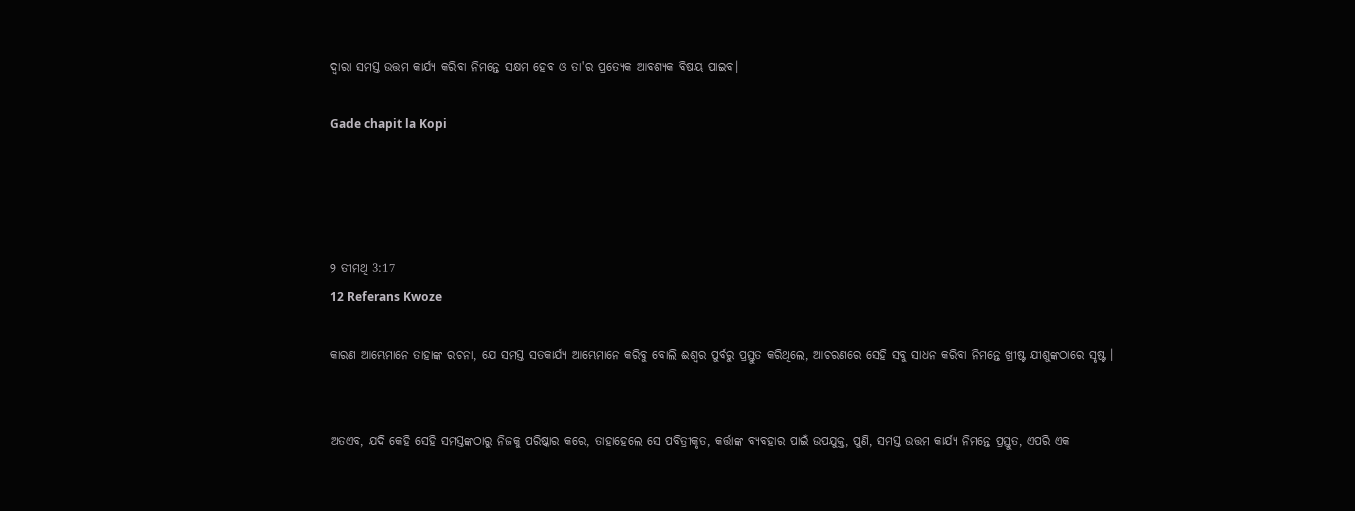ଦ୍ୱାରା ସମସ୍ତ ଉତ୍ତମ କାର୍ଯ୍ୟ କରିବା ନିମନ୍ତେ ସକ୍ଷମ ହେବ ଓ ତା'ର ପ୍ରତ୍ୟେକ ଆବଶ୍ୟକ ବିଷୟ ପାଇବ।

Gade chapit la Kopi




୨ ତୀମଥି 3:17
12 Referans Kwoze

କାରଣ ଆମ୍ଭେମାନେ ତାହାଙ୍କ ରଚନା, ଯେ ସମସ୍ତ ସତକାର୍ଯ୍ୟ ଆମ୍ଭେମାନେ କରିବୁ ବୋଲି ଈଶ୍ୱର ପୁର୍ବରୁ ପ୍ରସ୍ତୁତ କରିଥିଲେ, ଆଚରଣରେ ସେହି ସବୁ ସାଧନ କରିବା ନିମନ୍ତେ ଖ୍ରୀଷ୍ଟ ଯୀଶୁଙ୍କଠାରେ ସୃଷ୍ଟ ।


ଅତଏବ, ଯଦି କେହି ସେହି ସମସ୍ତଙ୍କଠାରୁ ନିଜକୁ ପରିଷ୍କାର କରେ, ତାହାହେଲେ ସେ ପବିତ୍ରୀକୃତ, କର୍ତ୍ତାଙ୍କ ବ୍ୟବହାର ପାଇଁ ଉପଯୁକ୍ତ, ପୁଣି, ସମସ୍ତ ଉତ୍ତମ କାର୍ଯ୍ୟ ନିମନ୍ତେ ପ୍ରସ୍ତୁତ, ଏପରି ଏକ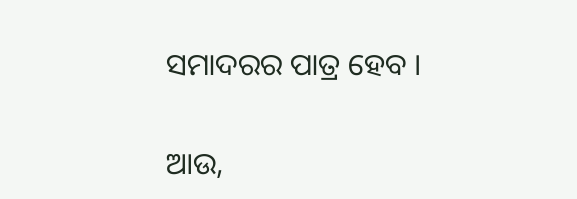ସମାଦରର ପାତ୍ର ହେବ ।


ଆଉ,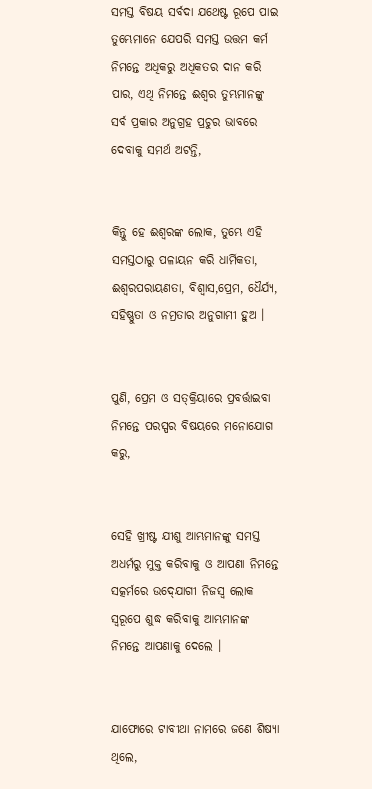ସମସ୍ତ ବିଷୟ ସର୍ବଦା ଯଥେଷ୍ଟ ରୂପେ ପାଇ ତୁମ୍ଭେମାନେ ଯେପରି ସମସ୍ତ ଉତ୍ତମ କର୍ମ ନିମନ୍ତେ ଅଧିକରୁ ଅଧିକତର ଦାନ କରି ପାର, ଏଥି ନିମନ୍ତେ ଈଶ୍ୱର ତୁମ୍ଭମାନଙ୍କୁ ସର୍ବ ପ୍ରକାର ଅନୁଗ୍ରହ ପ୍ରଚୁର ଭାବରେ ଦେବାକୁ ସମର୍ଥ ଅଟନ୍ତି,


କିନ୍ତୁ ହେ ଈଶ୍ୱରଙ୍କ ଲୋକ, ତୁମ୍ଭେ ଏହି ସମସ୍ତଠାରୁ ପଳାୟନ କରି ଧାର୍ମିକତା, ଈଶ୍ୱରପରାୟଣତା, ବିଶ୍ୱାସ,ପ୍ରେମ, ଧୈର୍ଯ୍ୟ, ସହିଷ୍ଣୁତା ଓ ନମ୍ରତାର ଅନୁଗାମୀ ହୁଅ ।


ପୁଣି, ପ୍ରେମ ଓ ସତ୍‍କ୍ରିୟାରେ ପ୍ରବର୍ତ୍ତାଇବା ନିମନ୍ତେ ପରସ୍ପର ବିଷୟରେ ମନୋଯୋଗ କରୁ,


ସେହି ଖ୍ରୀଷ୍ଟ ଯୀଶୁ ଆମ୍ଭମାନଙ୍କୁ ସମସ୍ତ ଅଧର୍ମରୁ ମୁକ୍ତ କରିବାକୁ ଓ ଆପଣା ନିମନ୍ତେ ସତ୍କର୍ମରେ ଉଦ୍‍ଯୋଗୀ ନିଜସ୍ୱ ଲୋକ ସ୍ୱରୂପେ ଶୁଦ୍ଧ କରିବାକୁ ଆମ୍ଭମାନଙ୍କ ନିମନ୍ତେ ଆପଣାକୁ ଦେଲେ ।


ଯାଫୋରେ ଟାବୀଥା ନାମରେ ଜଣେ ଶିଷ୍ୟା ଥିଲେ,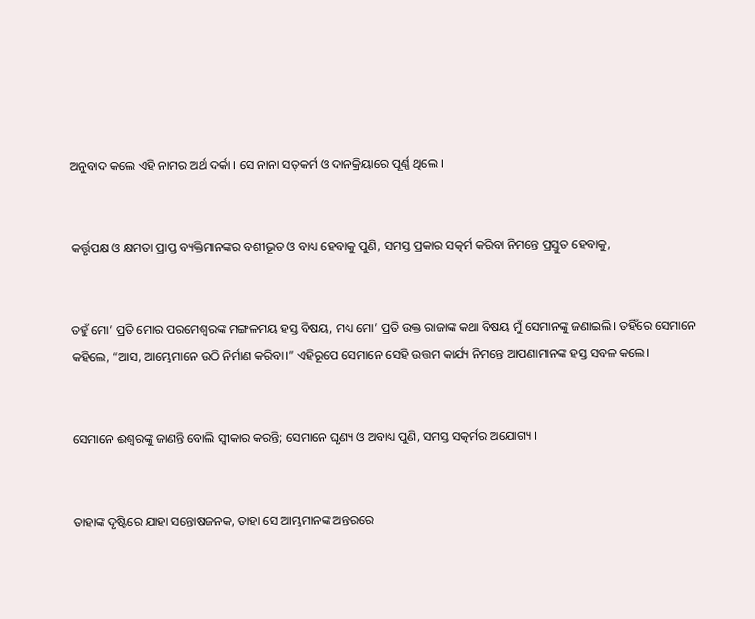ଅନୁବାଦ କଲେ ଏହି ନାମର ଅର୍ଥ ଦର୍କା । ସେ ନାନା ସତ୍‌କର୍ମ ଓ ଦାନକ୍ରିୟାରେ ପୂର୍ଣ୍ଣ ଥିଲେ ।


କର୍ତ୍ତୃପକ୍ଷ ଓ କ୍ଷମତା ପ୍ରାପ୍ତ ବ୍ୟକ୍ତିମାନଙ୍କର ବଶୀଭୂତ ଓ ବାଧ୍ୟ ହେବାକୁ ପୁଣି, ସମସ୍ତ ପ୍ରକାର ସତ୍କର୍ମ କରିବା ନିମନ୍ତେ ପ୍ରସ୍ତୁତ ହେବାକୁ,


ତହୁଁ ମୋ’ ପ୍ରତି ମୋର ପରମେଶ୍ୱରଙ୍କ ମଙ୍ଗଳମୟ ହସ୍ତ ବିଷୟ, ମଧ୍ୟ ମୋ’ ପ୍ରତି ଉକ୍ତ ରାଜାଙ୍କ କଥା ବିଷୟ ମୁଁ ସେମାନଙ୍କୁ ଜଣାଇଲି। ତହିଁରେ ସେମାନେ କହିଲେ, “ଆସ, ଆମ୍ଭେମାନେ ଉଠି ନିର୍ମାଣ କରିବା।” ଏହିରୂପେ ସେମାନେ ସେହି ଉତ୍ତମ କାର୍ଯ୍ୟ ନିମନ୍ତେ ଆପଣାମାନଙ୍କ ହସ୍ତ ସବଳ କଲେ।


ସେମାନେ ଈଶ୍ୱରଙ୍କୁ ଜାଣନ୍ତି ବୋଲି ସ୍ୱୀକାର କରନ୍ତି; ସେମାନେ ଘୃଣ୍ୟ ଓ ଅବାଧ୍ୟ ପୁଣି, ସମସ୍ତ ସତ୍କର୍ମର ଅଯୋଗ୍ୟ ।


ତାହାଙ୍କ ଦୃଷ୍ଟିରେ ଯାହା ସନ୍ତୋଷଜନକ, ତାହା ସେ ଆମ୍ଭମାନଙ୍କ ଅନ୍ତରରେ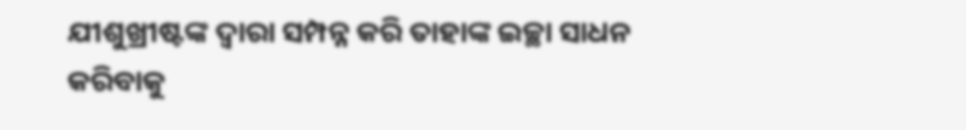ଯୀଶୁଖ୍ରୀଷ୍ଟଙ୍କ ଦ୍ୱାରା ସମ୍ପନ୍ନ କରି ତାହାଙ୍କ ଇଚ୍ଛା ସାଧନ କରିବାକୁ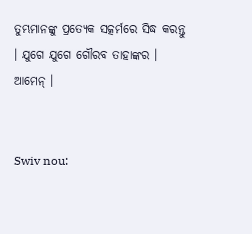ତୁମ୍ଭମାନଙ୍କୁ ପ୍ରତ୍ୟେକ ସତ୍କର୍ମରେ ସିଦ୍ଧ କରନ୍ତୁ । ଯୁଗେ ଯୁଗେ ଗୌରବ ତାହାଙ୍କର । ଆମେନ୍‍ ।


Swiv nou: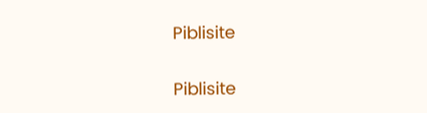Piblisite


Piblisite